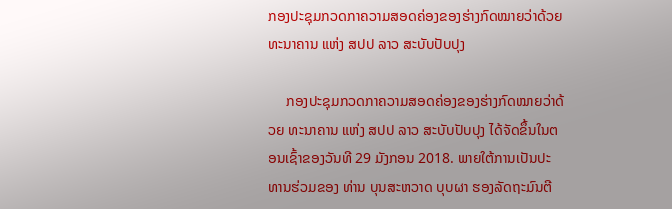ກອງປະຊຸມກວດກາຄວາມສອດຄ່ອງຂອງຮ່າງກົດໝາຍວ່າດ້ວຍ ທະນາຄານ ແຫ່ງ ສປປ ລາວ ສະບັບປັບປຸງ

     ກອງປະຊຸມກວດກາຄວາມສອດຄ່ອງຂອງຮ່າງກົດໝາຍວ່າດ້ວຍ ທະນາຄານ ແຫ່ງ ສປປ ລາວ ສະບັບປັບປຸງ ໄດ້ຈັດຂຶ້ນໃນຕອນເຊົ້າຂອງວັນທີ 29 ມັງກອນ 2018. ພາຍໃຕ້ການເປັນປະທານຮ່ວມຂອງ ທ່ານ ບຸນສະຫວາດ ບຸບຜາ ຮອງລັດຖະມົນຕີ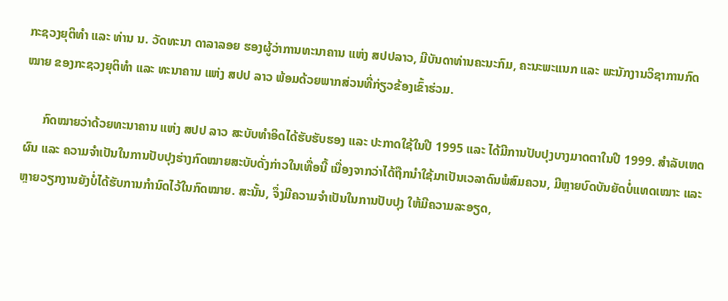ກະຊວງຍຸຕິທຳ ແລະ ທ່ານ ນ. ວັດທະນາ ດາລາລອຍ ຮອງຜູ້ວ່າການທະນາຄານ ແຫ່ງ ສປປລາວ, ມີບັນດາທ່ານຄະນະກົມ, ຄະນະພະແນກ ແລະ ພະນັກງານວິຊາການກົດໝາຍ ຂອງກະຊວງຍຸຕິທຳ ແລະ ທະນາຄານ ແຫ່ງ ສປປ ລາວ ພ້ອມດ້ວຍພາກສ່ວນທີ່ກ່ຽວຂ້ອງເຂົ້າຮ່ວມ.

      ກົດໝາຍວ່າດ້ວຍທະນາຄານ ແຫ່ງ ສປປ ລາວ ສະບັບທຳອິດໄດ້ຮັບຮັບຮອງ ແລະ ປະກາດໃຊ້ໃນປີ 1995 ແລະ ໄດ້ມີການປັບປຸງບາງມາດຕາໃນປີ 1999. ສຳລັບເຫດຜົນ ແລະ ຄວາມຈຳເປັນໃນການປັບປຸງຮ່າງກົດໝາຍສະບັບດັ່ງກ່າວໃນເທື່ອນີ້ ເນື່ອງຈາກວ່າໄດ້ຖືກນຳໃຊ້ມາເປັນເວລາດົນພໍສົມຄວນ, ມີຫຼາຍບົດບັນຍັດບໍ່ແທດເໝາະ ແລະ ຫຼາຍວຽກງານຍັງບໍ່ໄດ້ຮັບການກຳນົດໄວ້ໃນກົດໝາຍ. ສະນັ້ນ, ຈຶ່ງມີຄວາມຈຳເປັນໃນການປັບປຸງ ໃຫ້ມີຄວາມລະອຽດ,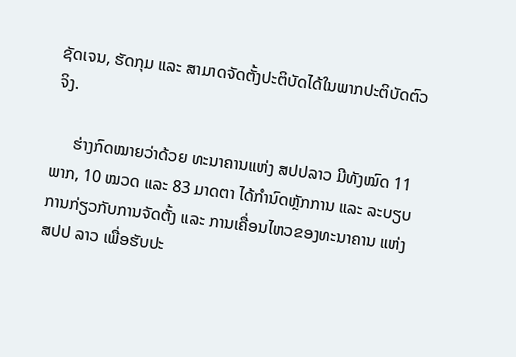ຊັດເຈນ, ຮັດກຸມ ແລະ ສາມາດຈັດຕັ້ງປະຕິບັດໄດ້ໃນພາກປະຕິບັດຕົວຈິງ.

     ຮ່າງກົດໝາຍວ່າດ້ວຍ ທະນາຄານແຫ່ງ ສປປລາວ ມີທັງໝົດ 11 ພາກ, 10 ໝວດ ແລະ 83 ມາດຕາ ໄດ້ກໍານົດຫຼັກການ ແລະ ລະບຽບການກ່ຽວກັບການຈັດຕັ້ງ ແລະ ການເຄື່ອນໄຫວຂອງທະນາຄານ ແຫ່ງ ສປປ ລາວ ເພື່ອຮັບປະ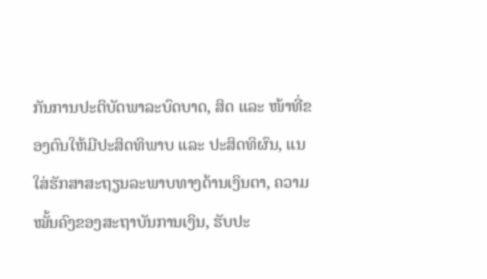ກັນການປະຕິບັດພາລະບົດບາດ, ສິດ ແລະ ໜ້າທີ່ຂອງຕົນໃຫ້ມີປະສິດທິພາບ ແລະ ປະສິດທິຜົນ, ແນໃສ່ຮັກສາສະຖຽນລະພາບທາງດ້ານເງິນຕາ, ຄວາມໝັ້ນຄົງຂອງສະຖາບັນການເງິນ, ຮັບປະ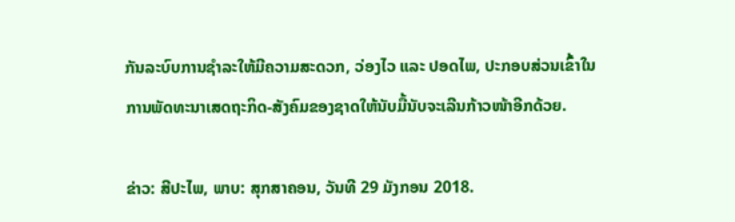ກັນລະບົບການຊຳລະໃຫ້ມີຄວາມສະດວກ, ວ່ອງໄວ ແລະ ປອດໄພ, ປະກອບສ່ວນເຂົ້າໃນການພັດທະນາເສດຖະກິດ-ສັງຄົມຂອງຊາດໃຫ້ນັບມື້ນັບຈະເລີນກ້າວໜ້າອີກດ້ວຍ.

ຂ່າວ: ສີປະໄພ, ພາບ: ສຸກສາຄອນ, ວັນທີ 29 ມັງກອນ 2018.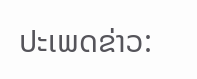ປະເພດຂ່າວ: